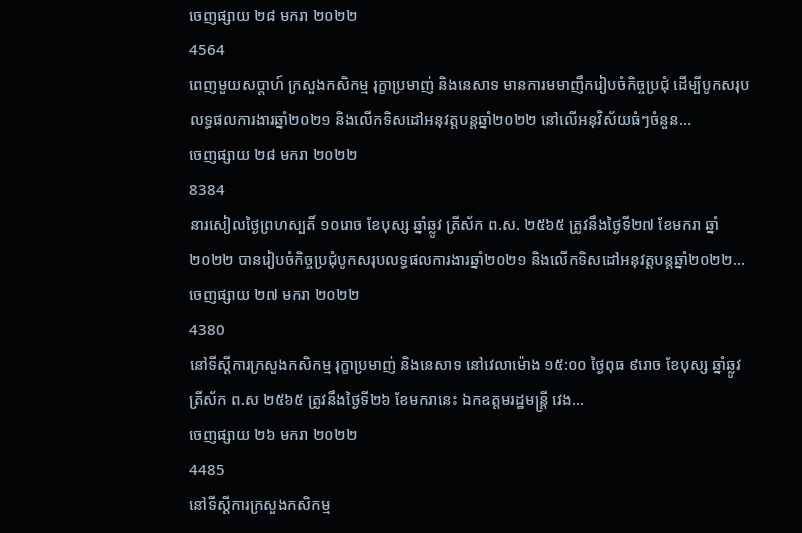ចេញផ្សាយ ២៨ មករា ២០២២
4564
ពេញមួយសប្តាហ៍ ក្រសួងកសិកម្ម រុក្ខាប្រមាញ់ និងនេសាទ មានការមមាញឹករៀបចំកិច្ចប្រជុំ ដើម្បីបូកសរុបលទ្ធផលការងារឆ្នាំ២០២១ និងលើកទិសដៅអនុវត្តបន្តឆ្នាំ២០២២ នៅលើអនុវិស័យធំៗចំនួន...
ចេញផ្សាយ ២៨ មករា ២០២២
8384
នារសៀលថ្ងៃព្រហស្បតិ៍ ១០រោច ខែបុស្ស ឆ្នាំឆ្លូវ ត្រីស័ក ព.ស. ២៥៦៥ ត្រូវនឹងថ្ងៃទី២៧ ខែមករា ឆ្នាំ២០២២ បានរៀបចំកិច្ចប្រជុំបូកសរុបលទ្ធផលការងារឆ្នាំ២០២១ និងលើកទិសដៅអនុវត្តបន្តឆ្នាំ២០២២...
ចេញផ្សាយ ២៧ មករា ២០២២
4380
នៅទីស្តីការក្រសួងកសិកម្ម រុក្ខាប្រមាញ់ និងនេសាទ នៅវេលាម៉ោង ១៥:០០ ថ្ងៃពុធ ៩រោច ខែបុស្ស ឆ្នាំឆ្លូវ ត្រីស័ក ព.ស ២៥៦៥ ត្រូវនឹងថ្ងៃទី២៦ ខែមករានេះ ឯកឧត្តមរដ្ឋមន្រ្តី វេង...
ចេញផ្សាយ ២៦ មករា ២០២២
4485
នៅទីស្តីការក្រសួងកសិកម្ម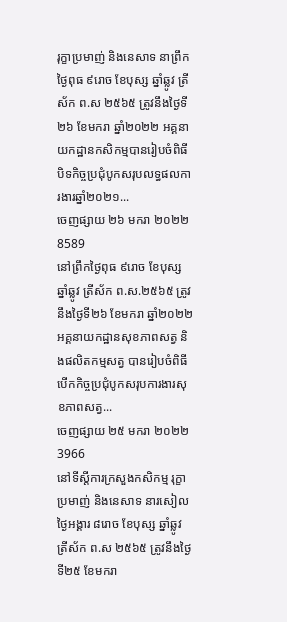រុក្ខាប្រមាញ់ និងនេសាទ នាព្រឹកថ្ងៃពុធ ៩រោច ខែបុស្ស ឆ្នាំឆ្លូវ ត្រីស័ក ព.ស ២៥៦៥ ត្រូវនឹងថ្ងៃទី២៦ ខែមករា ឆ្នាំ២០២២ អគ្គនាយកដ្ឋានកសិកម្មបានរៀបចំពិធីបិទកិច្ចប្រជុំបូកសរុបលទ្ធផលការងារឆ្នាំ២០២១...
ចេញផ្សាយ ២៦ មករា ២០២២
8589
នៅព្រឹកថ្ងៃពុធ ៩រោច ខែបុស្ស ឆ្នាំឆ្លូវ ត្រីស័ក ព.ស.២៥៦៥ ត្រូវនឹងថ្ងៃទី២៦ ខែមករា ឆ្នាំ២០២២ អគ្គនាយកដ្ឋានសុខភាពសត្វ និងផលិតកម្មសត្វ បានរៀបចំពិធីបើកកិច្ចប្រជុំបូកសរុបការងារសុខភាពសត្វ...
ចេញផ្សាយ ២៥ មករា ២០២២
3966
នៅទីស្តីការក្រសួងកសិកម្ម រុក្ខាប្រមាញ់ និងនេសាទ នារសៀលថ្ងៃអង្គារ ៨រោច ខែបុស្ស ឆ្នាំឆ្លូវ ត្រីស័ក ព.ស ២៥៦៥ ត្រូវនឹងថ្ងៃទី២៥ ខែមករា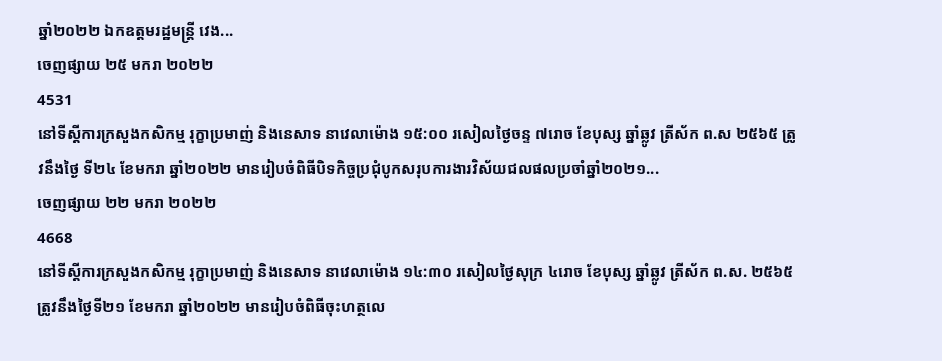ឆ្នាំ២០២២ ឯកឧត្តមរដ្ឋមន្រ្តី វេង...
ចេញផ្សាយ ២៥ មករា ២០២២
4531
នៅទីស្តីការក្រសួងកសិកម្ម រុក្ខាប្រមាញ់ និងនេសាទ នាវេលាម៉ោង ១៥:០០ រសៀលថ្ងៃចន្ទ ៧រោច ខែបុស្ស ឆ្នាំឆ្លូវ ត្រីស័ក ព.ស ២៥៦៥ ត្រូវនឹងថ្ងៃ ទី២៤ ខែមករា ឆ្នាំ២០២២ មានរៀបចំពិធីបិទកិច្ចប្រជុំបូកសរុបការងារវិស័យជលផលប្រចាំឆ្នាំ២០២១...
ចេញផ្សាយ ២២ មករា ២០២២
4668
នៅទីស្តីការក្រសួងកសិកម្ម រុក្ខាប្រមាញ់ និងនេសាទ នាវេលាម៉ោង ១៤:៣០ រសៀលថ្ងៃសុក្រ ៤រោច ខែបុស្ស ឆ្នាំឆ្លូវ ត្រីស័ក ព.ស. ២៥៦៥ ត្រូវនឹងថ្ងៃទី២១ ខែមករា ឆ្នាំ២០២២ មានរៀបចំពិធីចុះហត្ថលេ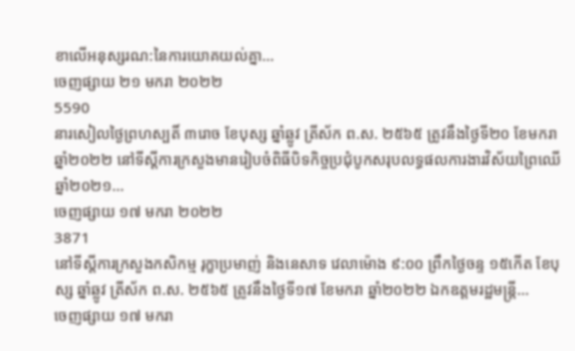ខាលើអនុស្សរណ:នៃការយោគយល់គ្នា...
ចេញផ្សាយ ២១ មករា ២០២២
5590
នារសៀលថ្ងៃព្រហស្បតិ៍ ៣រោច ខែបុស្ស ឆ្នាំឆ្លូវ ត្រីស័ក ព.ស. ២៥៦៥ ត្រូវនឹងថ្ងៃទី២០ ខែមករា ឆ្នាំ២០២២ នៅទីស្តីការក្រសួងមានរៀបចំពិធីបិទកិច្ចប្រជុំបូកសរុបលទ្ធផលការងារវិស័យព្រៃឈើឆ្នាំ២០២១...
ចេញផ្សាយ ១៧ មករា ២០២២
3871
នៅទីស្តីការក្រសួងកសិកម្ម រុក្ខាប្រមាញ់ និងនេសាទ វេលាម៉ោង ៩:០០ ព្រឹកថ្ងៃចន្ទ ១៥កើត ខែបុស្ស ឆ្នាំឆ្លូវ ត្រីស័ក ព.ស. ២៥៦៥ ត្រូវនឹងថ្ងៃទី១៧ ខែមករា ឆ្នាំ២០២២ ឯកឧត្តមរដ្ឋមន្ត្រី...
ចេញផ្សាយ ១៧ មករា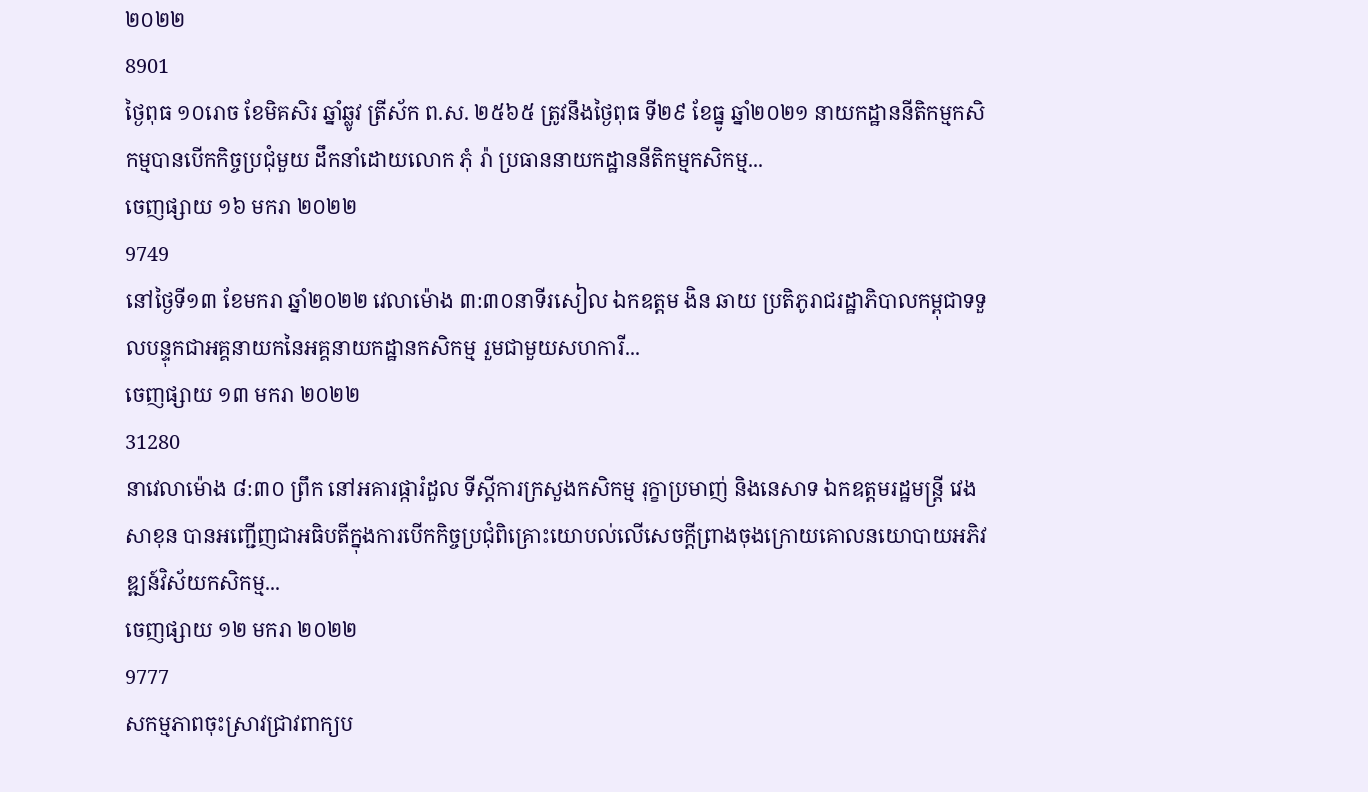២០២២
8901
ថ្ងៃពុធ ១០រោច ខែមិគសិរ ឆ្នាំឆ្លូវ ត្រីស័ក ព.ស. ២៥៦៥ ត្រូវនឹងថ្ងៃពុធ ទី២៩ ខែធ្នូ ឆ្នាំ២០២១ នាយកដ្ឋាននីតិកម្មកសិកម្មបានបើកកិច្ចប្រជុំមួយ ដឹកនាំដោយលោក ភុំ រ៉ា ប្រធាននាយកដ្ឋាននីតិកម្មកសិកម្ម...
ចេញផ្សាយ ១៦ មករា ២០២២
9749
នៅថ្ងៃទី១៣ ខែមករា ឆ្នាំ២០២២ វេលាម៉ោង ៣:៣០នាទីរសៀល ឯកឧត្តម ងិន ឆាយ ប្រតិភូរាជរដ្ឋាភិបាលកម្ពុជាទទួលបន្ទុកជាអគ្គនាយកនៃអគ្គនាយកដ្ឋានកសិកម្ម រួមជាមួយសហការី...
ចេញផ្សាយ ១៣ មករា ២០២២
31280
នាវេលាម៉ោង ៨:៣០ ព្រឹក នៅអគារផ្ការំដួល ទីស្តីការក្រសួងកសិកម្ម រុក្ខាប្រមាញ់ និងនេសាទ ឯកឧត្តមរដ្ឋមន្ត្រី វេង សាខុន បានអញ្ជើញជាអធិបតីក្នុងការបើកកិច្ចប្រជុំពិគ្រោះយោបល់លើសេចក្តីព្រាងចុងក្រោយគោលនយោបាយអភិវឌ្ឍន៍វិស័យកសិកម្ម...
ចេញផ្សាយ ១២ មករា ២០២២
9777
សកម្មភាពចុះស្រាវជ្រាវពាក្យប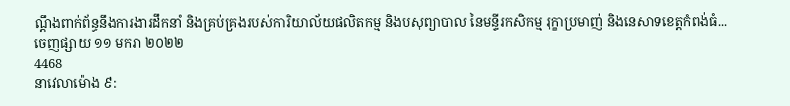ណ្តឹងពាក់ព័ន្ធនឹងការងារដឹកនាំ និងគ្រប់គ្រងរបស់ការិយាល័យផលិតកម្ម និងបសុព្យាបាល នៃមន្ទីរកសិកម្ម រុក្ខាប្រមាញ់ និងនេសាទខេត្តកំពង់ធំ...
ចេញផ្សាយ ១១ មករា ២០២២
4468
នាវេលាម៉ោង ៩: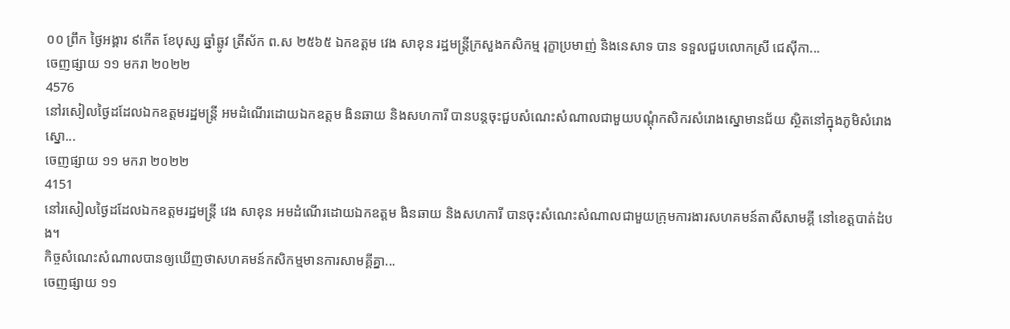០០ ព្រឹក ថ្ងៃអង្គារ ៩កើត ខែបុស្ស ឆ្នាំឆ្លូវ ត្រីស័ក ព.ស ២៥៦៥ ឯកឧត្តម វេង សាខុន រដ្ឋមន្ត្រីក្រសួងកសិកម្ម រុក្ខាប្រមាញ់ និងនេសាទ បាន ទទួលជួបលោកស្រី ជេស៊ីកា...
ចេញផ្សាយ ១១ មករា ២០២២
4576
នៅរសៀលថ្ងៃដដែលឯកឧត្តមរដ្ឋមន្រ្តី អមដំណេីរដោយឯកឧត្តម ងិនឆាយ និងសហការី បានបន្តចុះជួបសំណេះសំណាលជាមួយបណ្តុំកសិករសំរោងស្នោមានជ័យ ស្ថិតនៅក្នុងភូមិសំរោងស្នោ...
ចេញផ្សាយ ១១ មករា ២០២២
4151
នៅរសៀលថ្ងៃដដែលឯកឧត្តមរដ្ឋមន្រ្តី វេង សាខុន អមដំណេីរដោយឯកឧត្តម ងិនឆាយ និងសហការី បានចុះសំណេះសំណាលជាមួយក្រុមការងារសហគមន៍តាសីសាមគ្គី នៅខេត្តបាត់ដំបង។
កិច្ចសំណេះសំណាលបានឲ្យឃេីញថាសហគមន៍កសិកម្មមានការសាមគ្គីគ្នា...
ចេញផ្សាយ ១១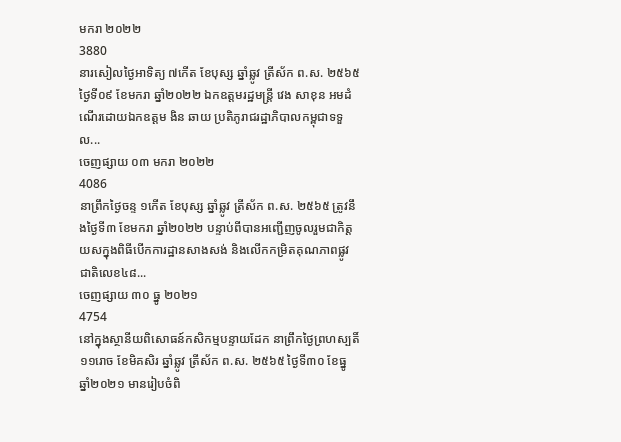មករា ២០២២
3880
នារសៀលថ្ងៃអាទិត្យ ៧កើត ខែបុស្ស ឆ្នាំឆ្លូវ ត្រីស័ក ព.ស. ២៥៦៥ ថ្ងៃទី០៩ ខែមករា ឆ្នាំ២០២២ ឯកឧត្តមរដ្ឋមន្ត្រី វេង សាខុន អមដំណើរដោយឯកឧត្តម ងិន ឆាយ ប្រតិភូរាជរដ្ឋាភិបាលកម្ពុជាទទួល...
ចេញផ្សាយ ០៣ មករា ២០២២
4086
នាព្រឹកថ្ងៃចន្ទ ១កើត ខែបុស្ស ឆ្នាំឆ្លូវ ត្រីស័ក ព.ស. ២៥៦៥ ត្រូវនឹងថ្ងៃទី៣ ខែមករា ឆ្នាំ២០២២ បន្ទាប់ពីបានអញ្ជើញចូលរួមជាកិត្តយសក្នុងពិធីបើកការដ្ឋានសាងសង់ និងលើកកម្រិតគុណភាពផ្លូវជាតិលេខ៤៨...
ចេញផ្សាយ ៣០ ធ្នូ ២០២១
4754
នៅក្នុងស្ថានីយពិសោធន៍កសិកម្មបន្ទាយដែក នាព្រឹកថ្ងៃព្រហស្បតិ៍ ១១រោច ខែមិគសិរ ឆ្នាំឆ្លូវ ត្រីស័ក ព.ស. ២៥៦៥ ថ្ងៃទី៣០ ខែធ្នូ ឆ្នាំ២០២១ មានរៀបចំពិ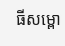ធីសម្ពោ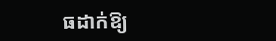ធដាក់ឱ្យ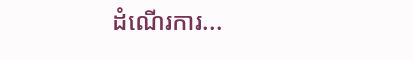ដំណើរការ...